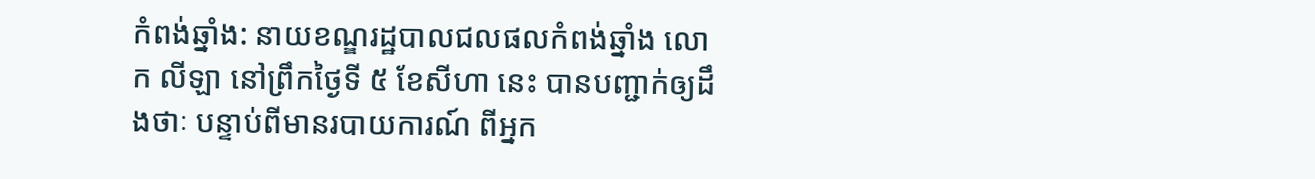កំពង់ឆ្នាំង: នាយខណ្ឌរដ្ឋបាលជលផលកំពង់ឆ្នាំង លោក លីឡា នៅព្រឹកថ្ងៃទី ៥ ខែសីហា នេះ បានបញ្ជាក់ឲ្យដឹងថាៈ បន្ទាប់ពីមានរបាយការណ៍ ពីអ្នក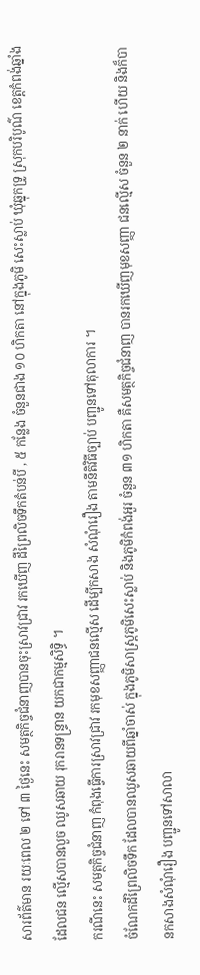សារព័ត៌មាន រយៈពេល ២ ទៅ ៣ ថ្ងៃនេះ សមត្ថកិច្ចជំនាញបានចុះស្រាវជ្រាវ រកឃើញ ដីព្រៃលិចទឹកតំបន់បី , ៥ កន្លែង ចំនួនជាង ១០ ហិកតា នៅក្នុងភូមិ សេះស្លាប់ ឃុំឆ្នុកទ្រូ ស្រុកបរិបូណ៌ ខេត្តកំពង់ឆ្នាំង ដែលជន ល្មើសបានលួច ឈូសឆាយ រុករានទន្ទ្រាន យកជាកម្មសិទ្ធិ ។
ករណីនេះ សមត្ថកិច្ចជំនាញ កំពុងធ្វើការស្រាវជ្រាវ រកមុខសញ្ញាជនល្មើស ដើម្បីកសាង សំណុំរឿង តាមនីតិវិធីច្បាប់ បញ្ជូនទៅតុលាការ ។
ចំណែកដីព្រៃលិចទឹក ដែលបានឈូសឆាយពីឆ្នាំចាស់ ក្នុងភូមិសាស្ត្រភូមិសេះស្លាប់ និងភូមិកំពង់អួរ ចំនួន ៣១ ហិកតា គឺសមត្ថកិច្ចជំនាញ បានរកឃើញមុខសញ្ញា ជនល្មើស ចំនួន ២ នាក់ ហើយ និងក៏បានកសាងសំណុំរឿង បញ្ជូនទៅសាលា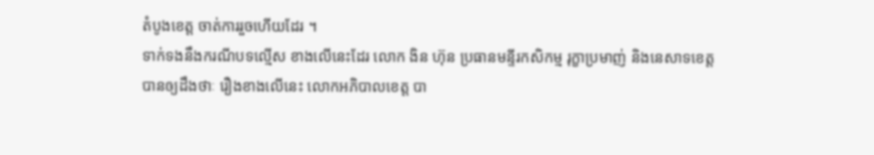តំបូងខេត្ត ចាត់ការរួចហើយដែរ ។
ទាក់ទងនឹងករណីបទល្មើស ខាងលើនេះដែរ លោក ងិន ហ៊ុន ប្រធានមន្ទីរកសិកម្ម រុក្ខាប្រមាញ់ និងនេសាទខេត្ត បានឲ្យដឹងថាៈ រឿងខាងលើនេះ លោកអភិបាលខេត្ត បា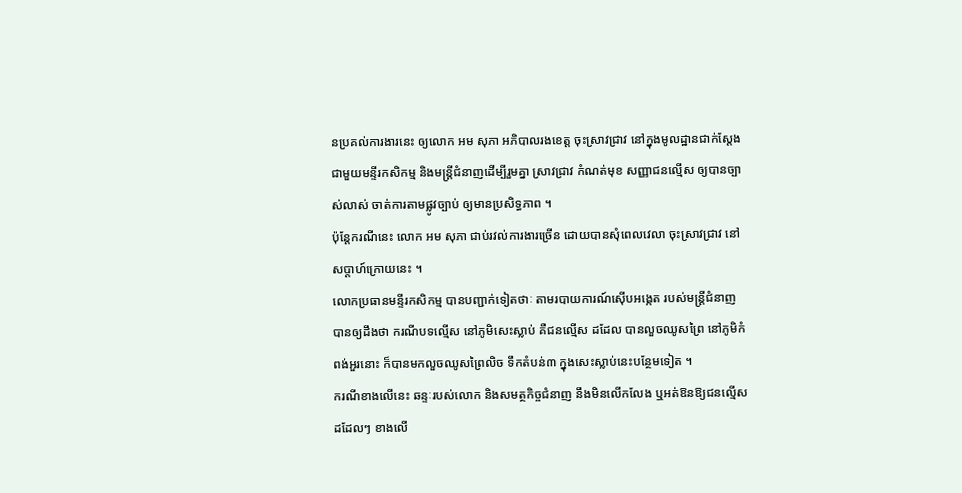នប្រគល់ការងារនេះ ឲ្យលោក អម សុភា អភិបាលរងខេត្ត ចុះស្រាវជ្រាវ នៅក្នុងមូលដ្ឋានជាក់ស្ដែង ជាមួយមន្ទីរកសិកម្ម និងមន្ត្រីជំនាញដើម្បីរួមគ្នា ស្រាវជ្រាវ កំណត់មុខ សញ្ញាជនល្មើស ឲ្យបានច្បាស់លាស់ ចាត់ការតាមផ្លូវច្បាប់ ឲ្យមានប្រសិទ្ធភាព ។
ប៉ុន្តែករណីនេះ លោក អម សុភា ជាប់រវល់ការងារច្រើន ដោយបានសុំពេលវេលា ចុះស្រាវជ្រាវ នៅសប្តាហ៍ក្រោយនេះ ។
លោកប្រធានមន្ទីរកសិកម្ម បានបញ្ជាក់ទៀតថាៈ តាមរបាយការណ៍ស៊ើបអង្កេត របស់មន្ត្រីជំនាញ បានឲ្យដឹងថា ករណីបទល្មើស នៅភូមិសេះស្លាប់ គឺជនល្មើស ដដែល បានលួចឈូសព្រៃ នៅភូមិកំពង់អួរនោះ ក៏បានមកលួចឈូសព្រៃលិច ទឹកតំបន់៣ ក្នុងសេះស្លាប់នេះបន្ថែមទៀត ។
ករណីខាងលើនេះ ឆន្ទៈរបស់លោក និងសមត្ថកិច្ចជំនាញ នឹងមិនលើកលែង ឬអត់ឱនឱ្យជនល្មើសដដែលៗ ខាងលើ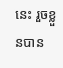នេះ រួចខ្លួនបាន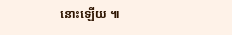នោះឡើយ ៕